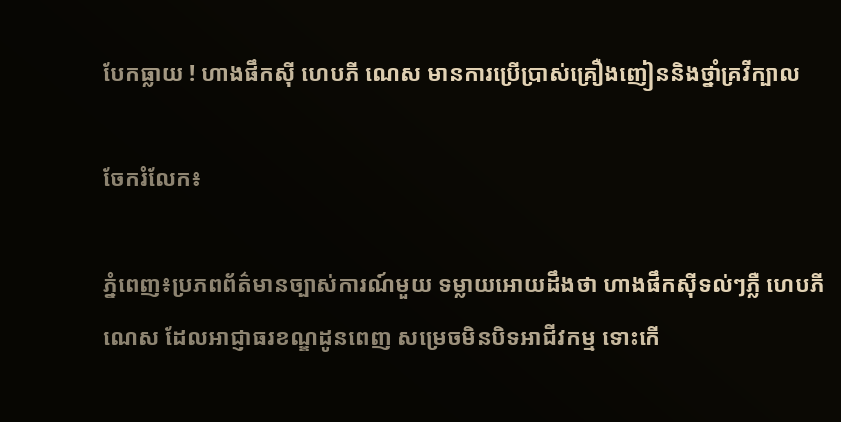បែកធ្លាយ ! ហាងផឹកស៊ី ហេបភី ណេស មានការប្រើប្រាស់គ្រឿងញៀននិងថ្នាំគ្រវីក្បាល

ចែករំលែក៖

ភ្នំពេញ៖ប្រភពព័ត៌មានច្បាស់ការណ៍មួយ ទម្លាយអោយដឹងថា ហាងផឹកស៊ីទល់ៗភ្លឺ ហេបភី ណេស ដែលអាជ្ញាធរខណ្ឌដូនពេញ សម្រេចមិនបិទអាជីវកម្ម ទោះកើ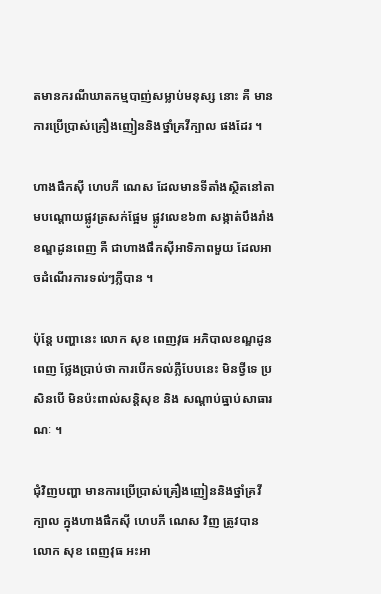តមានករណីឃាតកម្មបាញ់សម្លាប់មនុស្ស នោះ គឺ មានការប្រើប្រាស់គ្រឿងញៀននិងថ្នាំគ្រវីក្បាល ផងដែរ ។

ហាងផឹកស៊ី ហេបភី ណេស ដែលមានទីតាំងស្ថិតនៅតាមបណ្ដោយផ្លូវត្រសក់ផ្អែម ផ្លូវលេខ៦៣ សង្កាត់បឹងរាំង ខណ្ឌដូនពេញ គឺ ជាហាងផឹកស៊ីអាទិភាពមួយ ដែលអាចដំណើរការទល់ៗភ្លឺបាន ។

ប៉ុន្តែ បញ្ហានេះ លោក សុខ ពេញវុធ អភិបាលខណ្ឌដូនពេញ ថ្លែងប្រាប់ថា ការបើកទល់ភ្លឺបែបនេះ មិនថ្វីទេ ប្រសិនបើ មិនប៉ះពាល់សន្តិសុខ និង សណ្តាប់ធ្នាប់សាធារណៈ ។

ជុំវិញបញ្ហា មានការប្រើប្រាស់គ្រឿងញៀននិងថ្នាំគ្រវីក្បាល ក្នុងហាងផឹកស៊ី ហេបភី ណេស វិញ ត្រូវបានលោក សុខ ពេញវុធ អះអា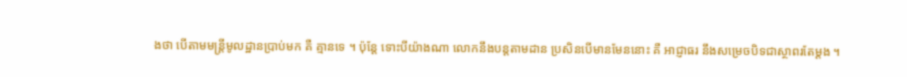ងថា បើតាមមន្ត្រីមូលដ្ឋានប្រាប់មក គឺ គ្មានទេ ។ ប៉ុន្តែ ទោះបីយ៉ាងណា លោកនឹងបន្តតាមដាន ប្រសិនបើមានមែននោះ គឺ អាជ្ញាធរ នឹងសម្រេចបិទជាស្ថាពរតែម្តង ។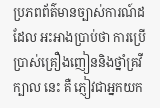ប្រភពព័ត៌មានច្បាស់ការណ៍ដដែល អះអាងប្រាប់ថា ការប្រើប្រាស់គ្រឿងញៀននិងថ្នាំគ្រវីក្បាល នេះ គឺ ភ្ញៀវជាអ្នកយក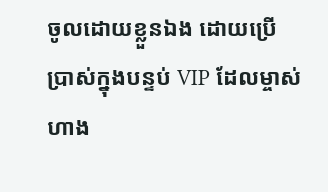ចូលដោយខ្លួនឯង ដោយប្រើប្រាស់ក្នុងបន្ទប់ VIP ដែលម្ចាស់ហាង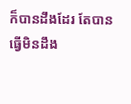ក៏បានដឹងដែរ តែបានធ្វើមិនដឹង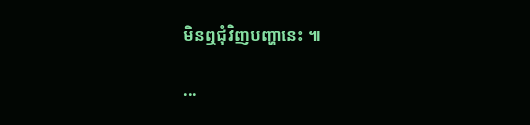មិនឮជុំវិញបញ្ហានេះ ៕

...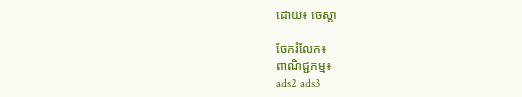ដោយ៖ ចេស្តា

ចែករំលែក៖
ពាណិជ្ជកម្ម៖
ads2 ads3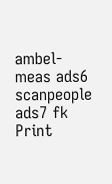ambel-meas ads6 scanpeople ads7 fk Print